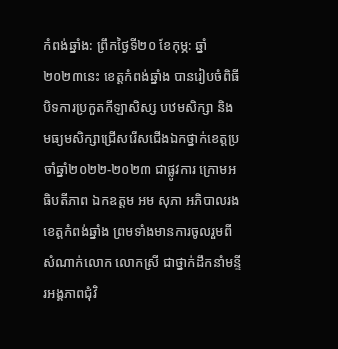កំពង់ឆ្នាំង: ព្រឹកថ្ងៃទី២០ ខែកុម្ភ: ឆ្នាំ២០២៣នេះ ខេត្តកំពង់ឆ្នាំង បានរៀបចំពិធីបិទការប្រកួតកីឡាសិស្ស បឋមសិក្សា និង មធ្យមសិក្សាជ្រើសរើសជើងឯកថ្នាក់ខេត្តប្រចាំឆ្នាំ២០២២-២០២៣ ជាផ្លូវការ ក្រោមអធិបតីភាព ឯកឧត្តម អម សុភា អភិបាលរងខេត្តកំពង់ឆ្នាំង ព្រមទាំងមានការចូលរួមពីសំណាក់លោក លោកស្រី ជាថ្នាក់ដឹកនាំមន្ទីរអង្គភាពជុំវិ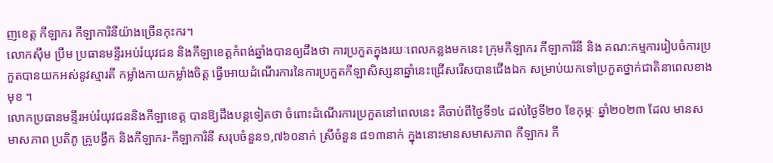ញខេត្ត កីឡាករ កីឡាការិនីយ៉ាងច្រើនកុះករ។
លោកស៊ឹម ប្រឹម ប្រធានមន្ទីរអប់រំយុវជន និងកីឡាខេត្តកំពង់ឆ្នាំងបានឲ្យដឹងថា ការប្រកួតក្នុងរយៈពេលកន្លងមកនេះ ក្រុមកីឡាករ កីឡាការិនី និង គណ:កម្មការរៀបចំការប្រកួតបានយកអស់នូវស្មារតី កម្លាំងកាយកម្លាំងចិត្ត ធ្វើអោយដំណើរការនៃការប្រកួតកីឡាសិស្សនាឆ្នាំនេះជ្រើសរើសបានជើងឯក សម្រាប់យកទៅប្រកួតថ្នាក់ជាតិនាពេលខាងមុខ ។
លោកប្រធានមន្ទីរអប់រំយុវជននិងកីឡាខេត្ត បានឱ្យដឹងបន្តទៀតថា ចំពោះដំណើរការប្រកួតនៅពេលនេះ គឺចាប់ពីថ្ងៃទី១៤ ដល់ថ្ងៃទី២០ ខែកុម្ភៈ ឆ្នាំ២០២៣ ដែល មានសមាសភាព ប្រតិភូ គ្រូបង្វឹក និងកីឡាករ-កីឡាការិនី សរុបចំនួន១,៧៦០នាក់ ស្រីចំនួន ៨១៣នាក់ ក្នុងនោះមានសមាសភាព កីឡាករ កី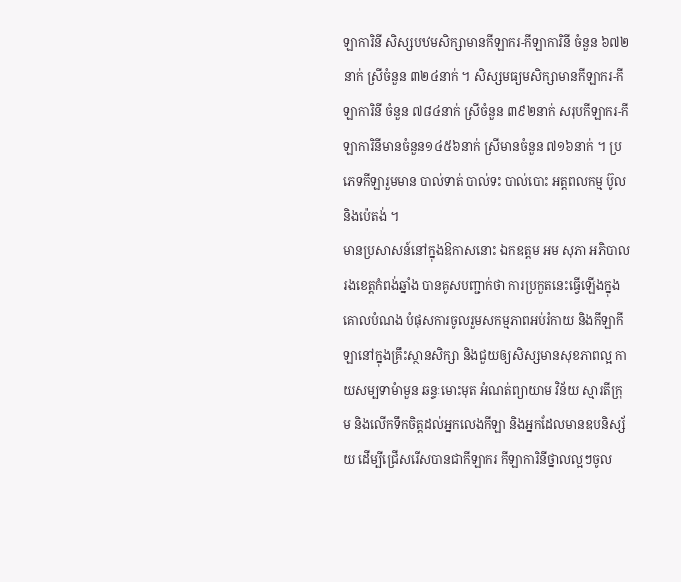ឡាការិនី សិស្សបឋមសិក្សាមានកីឡាករ-កីឡាការិនី ចំនួន ៦៧២នាក់ ស្រីចំនួន ៣២៤នាក់ ។ សិស្សមធ្យមសិក្សាមានកីឡាករ-កីឡាការិនី ចំនួន ៧៨៤នាក់ ស្រីចំនួន ៣៩២នាក់ សរុបកីឡាករ-កីឡាការិនីមានចំនួន១៤៥៦នាក់ ស្រីមានចំនួន ៧១៦នាក់ ។ ប្រភេទកីឡារួមមាន បាល់ទាត់ បាល់ទះ បាល់បោះ អត្តពលកម្ម ប៊ូល និងប៉េតង់ ។
មានប្រសាសន៍នៅក្នុងឱកាសនោះ ឯកឧត្តម អម សុភា អភិបាលរងខេត្តកំពង់ឆ្នាំង បានគូសបញ្ជាក់ថា ការប្រកួតនេះធ្វើឡើងក្នុងគោលបំណង បំផុសការចូលរួមសកម្មភាពអប់រំកាយ និងកីឡាកីឡានៅក្នុងគ្រឹះស្ថានសិក្សា និងជួយឲ្យសិស្សមានសុខភាពល្អ កាយសម្បទាមំាមួន ឆន្ទៈមោះមុត អំណត់ព្យាយាម វិន័យ ស្មារតីក្រុម និងលើកទឹកចិត្តដល់អ្នកលេងកីឡា និងអ្នកដែលមានឧបនិស្ស័យ ដើម្បីជ្រើសរើសបានជាកីឡាករ កីឡាការិនីថ្នាលល្អៗចូល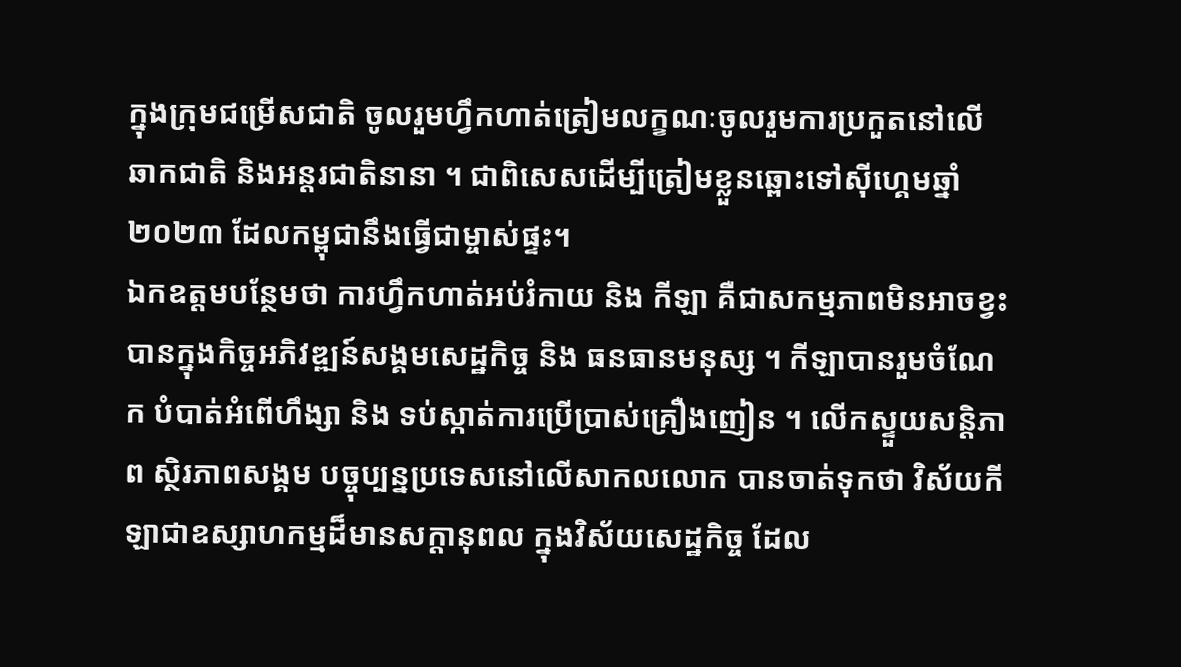ក្នុងក្រុមជម្រើសជាតិ ចូលរួមហ្វឹកហាត់ត្រៀមលក្ខណៈចូលរួមការប្រកួតនៅលើឆាកជាតិ និងអន្តរជាតិនានា ។ ជាពិសេសដើម្បីត្រៀមខ្លួនឆ្ពោះទៅស៊ីហ្គេមឆ្នាំ២០២៣ ដែលកម្ពុជានឹងធ្វើជាម្ចាស់ផ្ទះ។
ឯកឧត្តមបន្ថែមថា ការហ្វឹកហាត់អប់រំកាយ និង កីឡា គឺជាសកម្មភាពមិនអាចខ្វះបានក្នុងកិច្ចអភិវឌ្ឍន៍សង្គមសេដ្ឋកិច្ច និង ធនធានមនុស្ស ។ កីឡាបានរួមចំណែក បំបាត់អំពើហឹង្សា និង ទប់ស្កាត់ការប្រើប្រាស់គ្រឿងញៀន ។ លើកស្ទួយសន្តិភាព ស្ថិរភាពសង្គម បច្ចុប្បន្នប្រទេសនៅលើសាកលលោក បានចាត់ទុកថា វិស័យកីឡាជាឧស្សាហកម្មដ៏មានសក្តានុពល ក្នុងវិស័យសេដ្ឋកិច្ច ដែល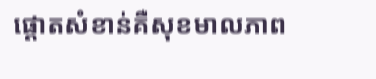ផ្តោតសំខាន់គឺសុខមាលភាព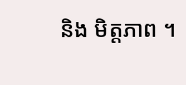និង មិត្តភាព ។